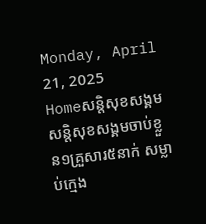Monday, April 21, 2025
Homeសន្ដិសុខសង្គមសន្តិសុខសង្គមចាប់ខ្លួន១គ្រួសារ៥នាក់ សម្លាប់ក្មេង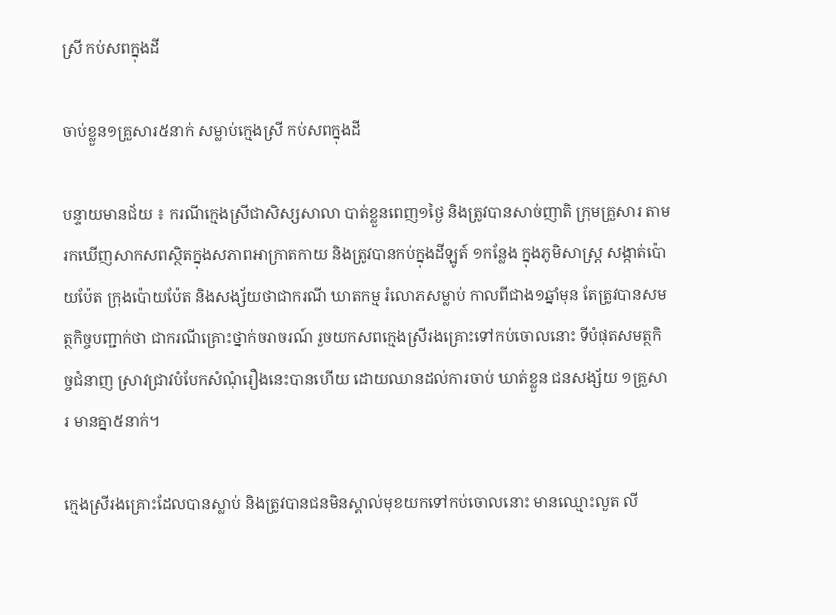ស្រី កប់សពក្នុងដី

ចាប់ខ្លួន១គ្រួសារ៥នាក់ សម្លាប់ក្មេងស្រី កប់សពក្នុងដី

បន្ទាយមានជ័យ ៖ ករណីក្មេងស្រីជាសិស្សសាលា បាត់ខ្លួនពេញ១ថ្ងៃ និងត្រូវបានសាច់ញាតិ ក្រុមគ្រួសារ តាមរកឃើញសាកសពស្ថិតក្នុងសភាពអាក្រាតកាយ និងត្រូវបានកប់ក្នុងដីឡូត៍ ១កន្លែង ក្នុងភូមិសាស្ត្រ សង្កាត់ប៉ោយប៉ែត ក្រុងប៉ោយប៉ែត និងសង្ស័យថាជាករណី ឃាតកម្ម រំលោភសម្លាប់ កាលពីជាង១ឆ្នាំមុន តែត្រូវបានសមត្ថកិច្ចបញ្ជាក់ថា ជាករណីគ្រោះថ្នាក់ចរាចរណ៍ រួចយកសពក្មេងស្រីរងគ្រោះទៅកប់ចោលនោះ ទីបំផុតសមត្ថកិច្ចជំនាញ ស្រាវជ្រាវបំបែកសំណុំរឿងនេះបានហើយ ដោយឈានដល់ការចាប់ ឃាត់ខ្លួន ជនសង្ស័យ ១គ្រួសារ មានគ្នា៥នាក់។

ក្មេងស្រីរងគ្រោះដែលបានស្លាប់ និងត្រូវបានជនមិនស្គាល់មុខយកទៅកប់ចោលនោះ មានឈ្មោះលួត លី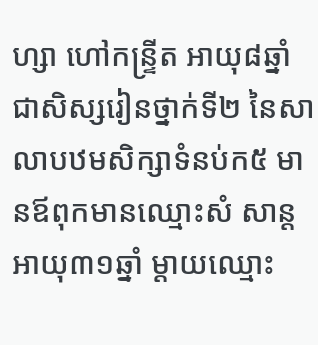ហ្សា ហៅកន្ទ្រីត អាយុ៨ឆ្នាំ ជាសិស្សរៀនថ្នាក់ទី២ នៃសាលាបឋមសិក្សាទំនប់ក៥ មានឪពុកមានឈ្មោះសំ សាន្ត អាយុ៣១ឆ្នាំ ម្តាយឈ្មោះ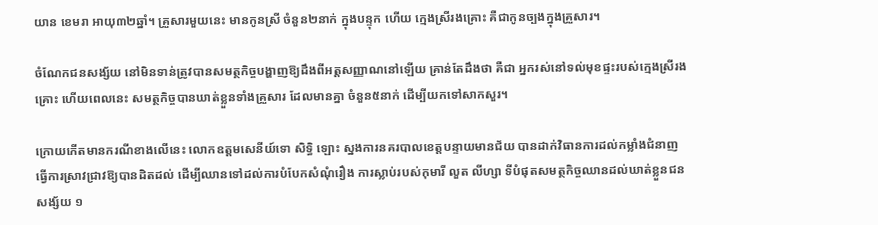យាន ខេមរា អាយុ៣២ឆ្នាំ។ គ្រួសារមួយនេះ មានកូនស្រី ចំនួន២នាក់ ក្នុងបន្ទុក ហើយ ក្មេងស្រីរងគ្រោះ គឺជាកូនច្បងក្នុងគ្រួសារ។

ចំណែកជនសង្ស័យ នៅមិនទាន់ត្រូវបានសមត្ថកិច្ចបង្ហាញឱ្យដឹងពីអត្តសញ្ញាណនៅឡើយ គ្រាន់តែដឹងថា គឺជា អ្នករស់នៅទល់មុខផ្ទះរបស់ក្មេងស្រីរងគ្រោះ ហើយពេលនេះ សមត្ថកិច្ចបានឃាត់ខ្លួនទាំងគ្រួសារ ដែលមានគ្នា ចំនួន៥នាក់ ដើម្បីយកទៅសាកសួរ។

ក្រោយកើតមានករណីខាងលើនេះ លោកឧត្តមសេនីយ៍ទោ សិទ្ធិ ឡោះ ស្នងការនគរបាលខេត្តបន្ទាយមានជ័យ បានដាក់វិធានការដល់កម្លាំងជំនាញធ្វើការស្រាវជ្រាវឱ្យបានដិតដល់ ដើម្បីឈានទៅដល់ការបំបែកសំណុំរឿង ការស្លាប់របស់កុមារី លួត លីហ្សា ទីបំផុតសមត្ថកិច្ចឈានដល់ឃាត់ខ្លួនជនសង្ស័យ ១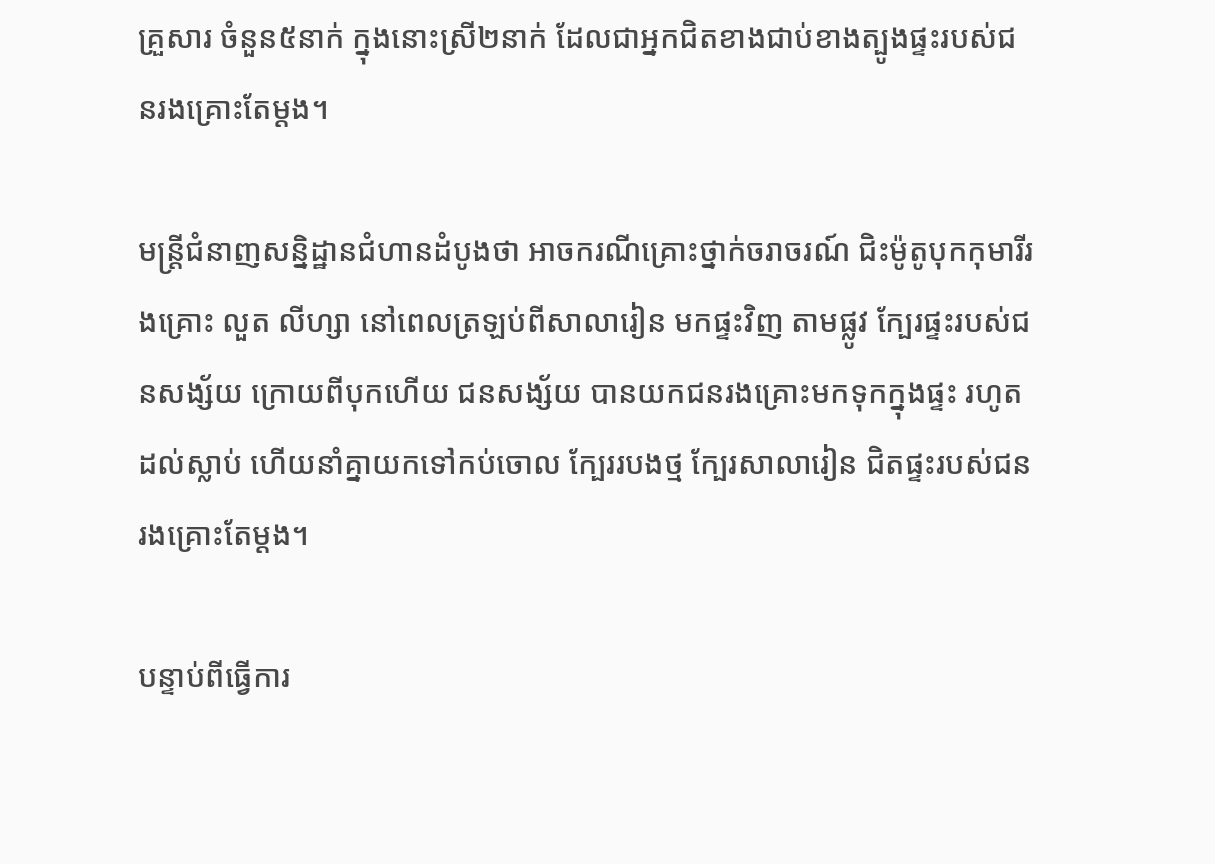គ្រួសារ ចំនួន៥នាក់ ក្នុងនោះស្រី២នាក់ ដែលជាអ្នកជិតខាងជាប់ខាងត្បូងផ្ទះរបស់ជនរងគ្រោះតែម្តង។

មន្ត្រីជំនាញសន្និដ្ឋានជំហានដំបូងថា អាចករណីគ្រោះថ្នាក់ចរាចរណ៍ ជិះម៉ូតូបុកកុមារីរងគ្រោះ លួត លីហ្សា នៅពេលត្រឡប់ពីសាលារៀន មកផ្ទះវិញ តាមផ្លូវ ក្បែរផ្ទះរបស់ជនសង្ស័យ ក្រោយពីបុកហើយ ជនសង្ស័យ បានយកជនរងគ្រោះមកទុកក្នុងផ្ទះ រហូតដល់ស្លាប់ ហើយនាំគ្នាយកទៅកប់ចោល ក្បែររបងថ្ម ក្បែរសាលារៀន ជិតផ្ទះរបស់ជនរងគ្រោះតែម្តង។

បន្ទាប់ពីធ្វើការ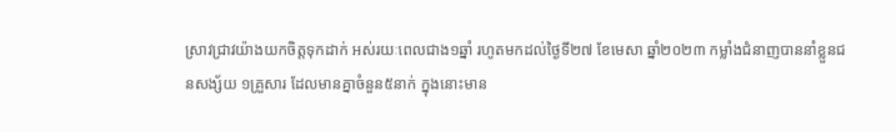ស្រាវជ្រាវយ៉ាងយកចិត្តទុកដាក់ អស់រយៈពេលជាង១ឆ្នាំ រហូតមកដល់ថ្ងៃទី២៧ ខែមេសា ឆ្នាំ២០២៣ កម្លាំងជំនាញបាននាំខ្លួនជនសង្ស័យ ១គ្រួសារ ដែលមានគ្នាចំនួន៥នាក់ ក្នុងនោះមាន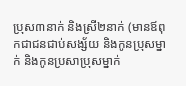ប្រុស៣នាក់ និងស្រី២នាក់ (មានឪពុកជាជនជាប់សង្ស័យ និងកូនប្រុសម្នាក់ និងកូនប្រសាប្រុសម្នាក់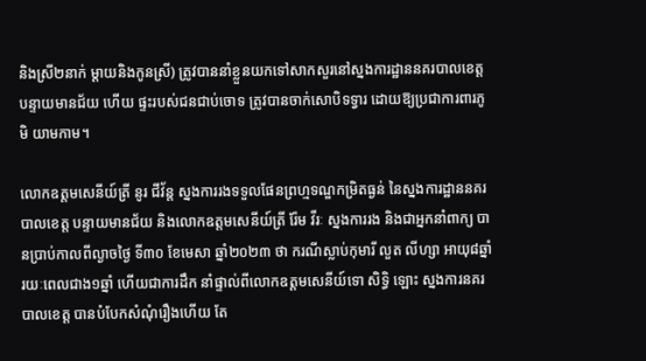និងស្រី២នាក់ ម្តាយនិងកូនស្រី) ត្រូវបាននាំខ្លួនយកទៅសាកសួរនៅស្នងការដ្ឋាននគរបាលខេត្តបន្ទាយមានជ័យ ហើយ ផ្ទះរបស់ជនជាប់ចោទ ត្រូវបានចាក់សោបិទទ្វារ ដោយឱ្យប្រជាការពារភូមិ យាមកាម។

លោកឧត្តមសេនីយ៍ត្រី នូរ ជីវ័ន្ត ស្នងការរងទទួលផែនព្រហ្មទណ្ឌកម្រិតធ្ងន់ នៃស្នងការដ្ឋាននគរបាលខេត្ត បន្ទាយមានជ័យ និងលោកឧត្តមសេនីយ៍ត្រី រ៉ែម វីរៈ ស្នងការរង និងជាអ្នកនាំពាក្យ បានប្រាប់កាលពីល្ងាចថ្ងៃ ទី៣០ ខែមេសា ឆ្នាំ២០២៣ ថា ករណីស្លាប់កុមារី លួត លីហ្សា អាយុ៨ឆ្នាំ រយៈពេលជាង១ឆ្នាំ ហើយជាការដឹក នាំផ្ទាល់ពីលោកឧត្តមសេនីយ៍ទោ សិទ្ធិ ឡោះ ស្នងការនគរបាលខេត្ត បានបំបែកសំណុំរឿងហើយ តែ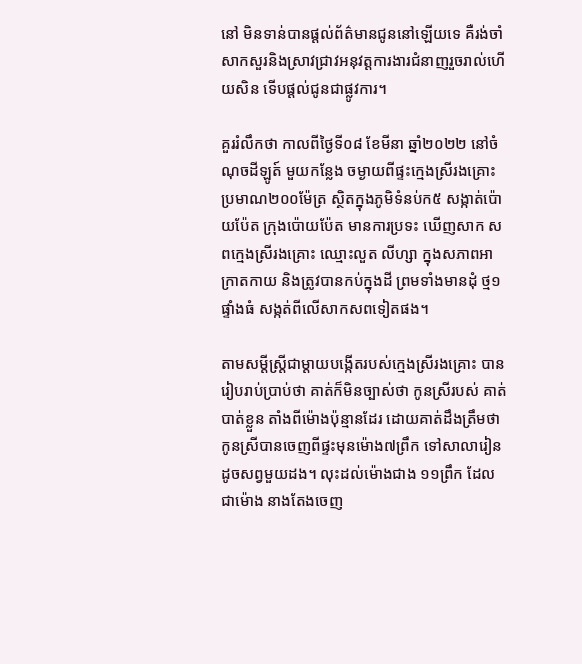នៅ មិនទាន់បានផ្តល់ព័ត៌មានជូននៅឡើយទេ គឺរង់ចាំសាកសួរនិងស្រាវជ្រាវអនុវត្តការងារជំនាញរួចរាល់ហើយសិន ទើបផ្តល់ជូនជាផ្លូវការ។

គួររំលឹកថា កាលពីថ្ងៃទី០៨ ខែមីនា ឆ្នាំ២០២២ នៅចំណុចដីឡូត៍ មួយកន្លែង ចម្ងាយពីផ្ទះក្មេងស្រីរងគ្រោះ ប្រមាណ២០០ម៉ែត្រ ស្ថិតក្នុងភូមិទំនប់ក៥ សង្កាត់ប៉ោយប៉ែត ក្រុងប៉ោយប៉ែត មានការប្រទះ ឃើញសាក សពក្មេងស្រីរងគ្រោះ ឈ្មោះលួត លីហ្សា ក្នុងសភាពអាក្រាតកាយ និងត្រូវបានកប់ក្នុងដី ព្រមទាំងមានដុំ ថ្ម១ផ្ទាំងធំ សង្កត់ពីលើសាកសពទៀតផង។

តាមសម្តីស្ត្រីជាម្តាយបង្កើតរបស់ក្មេងស្រីរងគ្រោះ បានរៀបរាប់ប្រាប់ថា គាត់ក៏មិនច្បាស់ថា កូនស្រីរបស់ គាត់បាត់ខ្លួន តាំងពីម៉ោងប៉ុន្មានដែរ ដោយគាត់ដឹងត្រឹមថា កូនស្រីបានចេញពីផ្ទះមុនម៉ោង៧ព្រឹក ទៅសាលារៀន ដូចសព្វមួយដង។ លុះដល់ម៉ោងជាង ១១ព្រឹក ដែលជាម៉ោង នាងតែងចេញ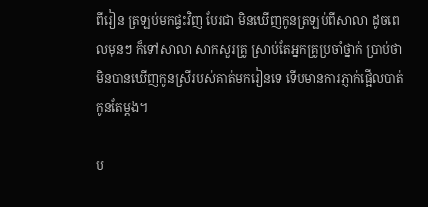ពីរៀន ត្រឡប់មកផ្ទះវិញ បែរជា មិនឃើញកូនត្រឡប់ពីសាលា ដូចពេលមុនៗ ក៏ទៅសាលា សាកសួរគ្រូ ស្រាប់តែអ្នកគ្រូប្រចាំថ្នាក់ ប្រាប់ថា មិនបានឃើញកូនស្រីរបស់គាត់មករៀនទេ ទើបមានការភ្ញាក់ផ្អើលបាត់កូនតែម្តង។

ប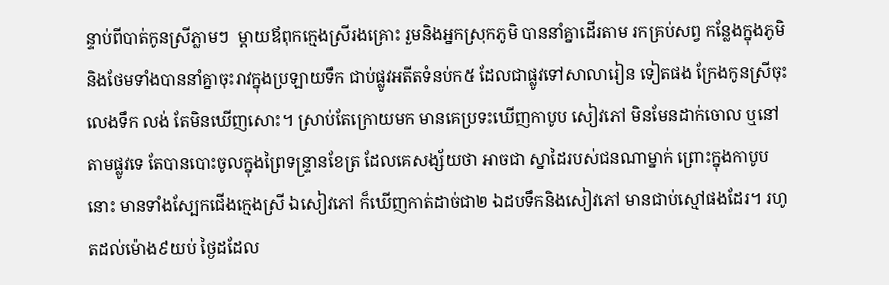ន្ទាប់ពីបាត់កូនស្រីភ្លាមៗ  ម្តាយឪពុកក្មេងស្រីរងគ្រោះ រួមនិងអ្នកស្រុកភូមិ បាននាំគ្នាដើរតាម រកគ្រប់សព្វ កន្លែងក្នុងភូមិ និងថែមទាំងបាននាំគ្នាចុះរាវក្នុងប្រឡាយទឹក ជាប់ផ្លូវអតីតទំនប់ក៥ ដែលជាផ្លូវទៅសាលារៀន ទៀតផង ក្រែងកូនស្រីចុះលេងទឹក លង់ តែមិនឃើញសោះ។ ស្រាប់តែក្រោយមក មានគេប្រទះឃើញកាបូប សៀវភៅ មិនមែនដាក់ចោល ឬនៅតាមផ្លូវទេ តែបានបោះចូលក្នុងព្រៃទន្ទ្រានខែត្រ ដែលគេសង្ស័យថា អាចជា ស្នាដៃរបស់ជនណាម្នាក់ ព្រោះក្នុងកាបូបនោះ មានទាំងស្បែកជើងក្មេងស្រី ឯសៀវភៅ ក៏ឃើញកាត់ដាច់ជា២ ឯដបទឹកនិងសៀវភៅ មានជាប់ស្មៅផងដែរ។ រហូតដល់ម៉ោង៩យប់ ថ្ងៃដដែល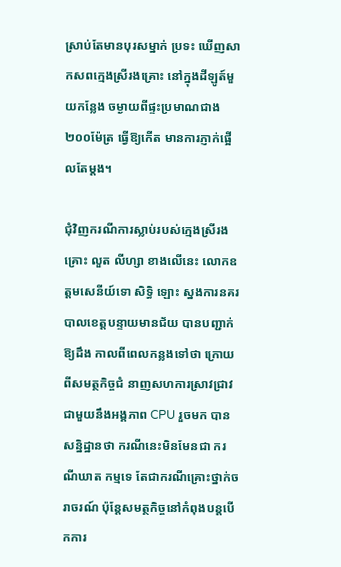ស្រាប់តែមានបុរសម្នាក់ ប្រទះ ឃើញសាកសពក្មេងស្រីរងគ្រោះ នៅក្នុងដីឡូត៍មួយកន្លែង ចម្ងាយពីផ្ទះប្រមាណជាង ២០០ម៉ែត្រ ធ្វើឱ្យកើត មានការភ្ញាក់ផ្អើលតែម្តង។

ជុំវិញករណីការស្លាប់របស់ក្មេងស្រីរងគ្រោះ លួត លីហ្សា ខាងលើនេះ លោកឧត្តមសេនីយ៍ទោ សិទ្ធិ ឡោះ ស្នងការនគរបាលខេត្តបន្ទាយមានជ័យ បានបញ្ជាក់ឱ្យដឹង កាលពីពេលកន្លងទៅថា ក្រោយពីសមត្ថកិច្ចជំ នាញសហការស្រាវជ្រាវជាមួយនឹងអង្គភាព CPU រួចមក បានសន្និដ្ឋានថា ករណីនេះមិនមែនជា ករណីឃាត កម្មទេ តែជាករណីគ្រោះថ្នាក់ចរាចរណ៍ ប៉ុន្តែសមត្ថកិច្ចនៅកំពុងបន្តបើកការ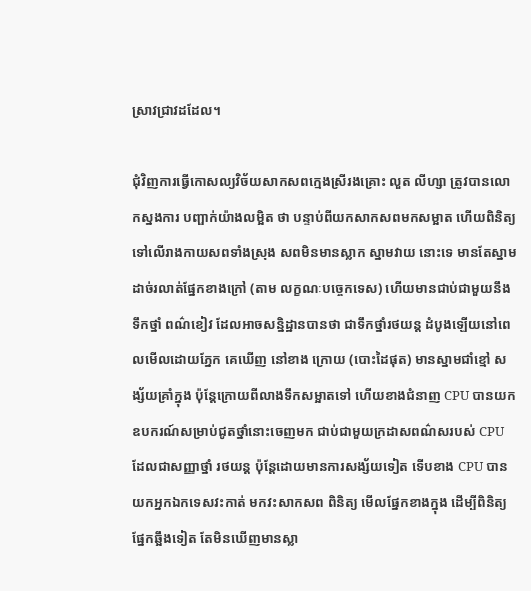ស្រាវជ្រាវដដែល។

ជុំវិញការធ្វើកោសល្យវិច័យសាកសពក្មេងស្រីរងគ្រោះ លួត លីហ្សា ត្រូវបានលោកស្នងការ បញ្ផាក់យ៉ាងលម្អិត ថា បន្ទាប់ពីយកសាកសពមកសម្អាត ហើយពិនិត្យទៅលើរាងកាយសពទាំងស្រុង សពមិនមានស្លាក ស្នាមវាយ នោះទេ មានតែស្នាមដាច់រលាត់ផ្នែកខាងក្រៅ (តាម លក្ខណៈបច្ចេកទេស) ហើយមានជាប់ជាមួយនឹងទឹកថ្នាំ ពណ៌ខៀវ ដែលអាចសន្និដ្ឋានបានថា ជាទឹកថ្នាំរថយន្ត ដំបូងឡើយនៅពេលមើលដោយភ្នែក គេឃើញ នៅខាង ក្រោយ (បោះដៃផុត) មានស្នាមជាំខ្មៅ សង្ស័យគ្រាំក្នុង ប៉ុន្តែក្រោយពីលាងទឹកសម្អាតទៅ ហើយខាងជំនាញ CPU បានយកឧបករណ៍សម្រាប់ជូតថ្នាំនោះចេញមក ជាប់ជាមួយក្រដាសពណ៌សរបស់ CPU ដែលជាសញ្ញាថ្នាំ រថយន្ត ប៉ុន្តែដោយមានការសង្ស័យទៀត ទើបខាង CPU បានយកអ្នកឯកទេសវះកាត់ មកវះសាកសព ពិនិត្យ មើលផ្នែកខាងក្នុង ដើម្បីពិនិត្យផ្នែកឆ្អឹងទៀត តែមិនឃើញមានស្លា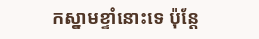កស្នាមខ្ទាំនោះទេ ប៉ុន្តែ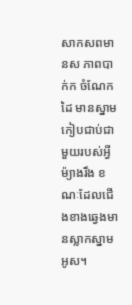សាកសពមានស ភាពបាក់ក ចំណែកដៃ មានស្នាមកៀបជាប់ជាមួយរបស់អ្វីម៉្យាងរឹង ខណៈដែលជើងខាងឆ្វេងមានស្លាកស្នាម អូស។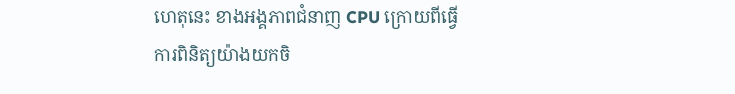ហេតុនេះ ខាងអង្គភាពជំនាញ CPU ក្រោយពីធ្វើការពិនិត្យយ៉ាងយកចិ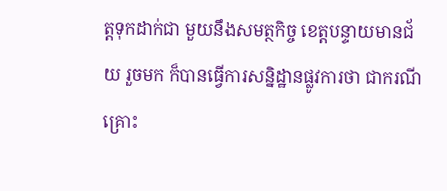ត្តទុកដាក់ជា មួយនឹងសមត្ថកិច្ច ខេត្តបន្ទាយមានជ័យ រួចមក ក៏បានធ្វើការសន្និដ្ឋានផ្លូវការថា ជាករណីគ្រោះ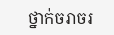ថ្នាក់ចរាចរ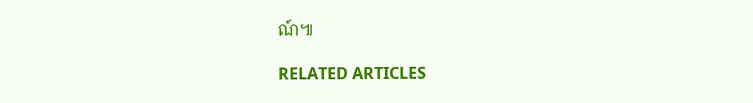ណ៍៕

RELATED ARTICLES